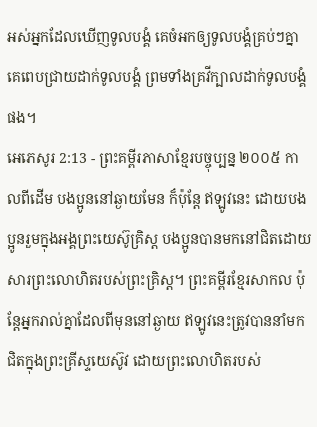អស់អ្នកដែលឃើញទូលបង្គំ គេចំអកឲ្យទូលបង្គំគ្រប់ៗគ្នា គេពេបជ្រាយដាក់ទូលបង្គំ ព្រមទាំងគ្រវីក្បាលដាក់ទូលបង្គំផង។
អេភេសូរ 2:13 - ព្រះគម្ពីរភាសាខ្មែរបច្ចុប្បន្ន ២០០៥ កាលពីដើម បងប្អូននៅឆ្ងាយមែន ក៏ប៉ុន្តែ ឥឡូវនេះ ដោយបងប្អូនរួមក្នុងអង្គព្រះយេស៊ូគ្រិស្ត បងប្អូនបានមកនៅជិតដោយសារព្រះលោហិតរបស់ព្រះគ្រិស្ត។ ព្រះគម្ពីរខ្មែរសាកល ប៉ុន្តែអ្នករាល់គ្នាដែលពីមុននៅឆ្ងាយ ឥឡូវនេះត្រូវបាននាំមកជិតក្នុងព្រះគ្រីស្ទយេស៊ូវ ដោយព្រះលោហិតរបស់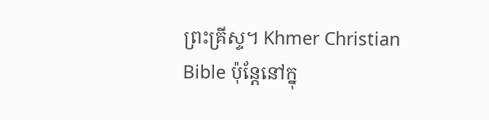ព្រះគ្រីស្ទ។ Khmer Christian Bible ប៉ុន្ដែនៅក្នុ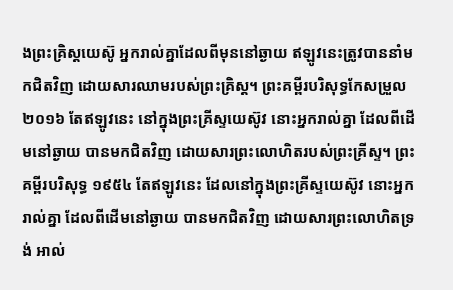ងព្រះគ្រិស្ដយេស៊ូ អ្នករាល់គ្នាដែលពីមុននៅឆ្ងាយ ឥឡូវនេះត្រូវបាននាំមកជិតវិញ ដោយសារឈាមរបស់ព្រះគ្រិស្ដ។ ព្រះគម្ពីរបរិសុទ្ធកែសម្រួល ២០១៦ តែឥឡូវនេះ នៅក្នុងព្រះគ្រីស្ទយេស៊ូវ នោះអ្នករាល់គ្នា ដែលពីដើមនៅឆ្ងាយ បានមកជិតវិញ ដោយសារព្រះលោហិតរបស់ព្រះគ្រីស្ទ។ ព្រះគម្ពីរបរិសុទ្ធ ១៩៥៤ តែឥឡូវនេះ ដែលនៅក្នុងព្រះគ្រីស្ទយេស៊ូវ នោះអ្នករាល់គ្នា ដែលពីដើមនៅឆ្ងាយ បានមកជិតវិញ ដោយសារព្រះលោហិតទ្រង់ អាល់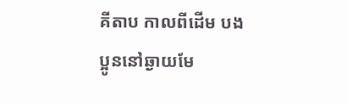គីតាប កាលពីដើម បងប្អូននៅឆ្ងាយមែ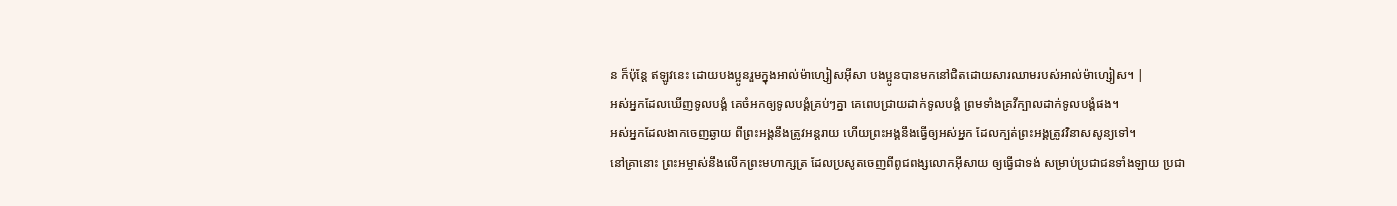ន ក៏ប៉ុន្ដែ ឥឡូវនេះ ដោយបងប្អូនរួមក្នុងអាល់ម៉ាហ្សៀសអ៊ីសា បងប្អូនបានមកនៅជិតដោយសារឈាមរបស់អាល់ម៉ាហ្សៀស។ |
អស់អ្នកដែលឃើញទូលបង្គំ គេចំអកឲ្យទូលបង្គំគ្រប់ៗគ្នា គេពេបជ្រាយដាក់ទូលបង្គំ ព្រមទាំងគ្រវីក្បាលដាក់ទូលបង្គំផង។
អស់អ្នកដែលងាកចេញឆ្ងាយ ពីព្រះអង្គនឹងត្រូវអន្តរាយ ហើយព្រះអង្គនឹងធ្វើឲ្យអស់អ្នក ដែលក្បត់ព្រះអង្គត្រូវវិនាសសូន្យទៅ។
នៅគ្រានោះ ព្រះអម្ចាស់នឹងលើកព្រះមហាក្សត្រ ដែលប្រសូតចេញពីពូជពង្សលោកអ៊ីសាយ ឲ្យធ្វើជាទង់ សម្រាប់ប្រជាជនទាំងឡាយ ប្រជា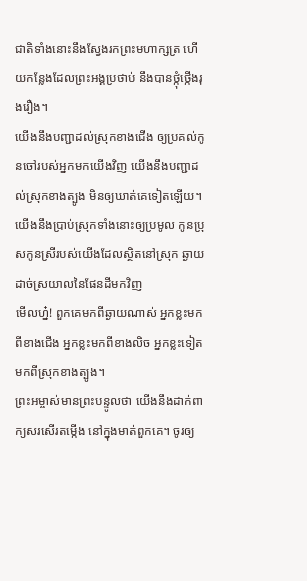ជាតិទាំងនោះនឹងស្វែងរកព្រះមហាក្សត្រ ហើយកន្លែងដែលព្រះអង្គប្រថាប់ នឹងបានថ្កុំថ្កើងរុងរឿង។
យើងនឹងបញ្ជាដល់ស្រុកខាងជើង ឲ្យប្រគល់កូនចៅរបស់អ្នកមកយើងវិញ យើងនឹងបញ្ជាដល់ស្រុកខាងត្បូង មិនឲ្យឃាត់គេទៀតឡើយ។ យើងនឹងប្រាប់ស្រុកទាំងនោះឲ្យប្រមូល កូនប្រុសកូនស្រីរបស់យើងដែលស្ថិតនៅស្រុក ឆ្ងាយដាច់ស្រយាលនៃផែនដីមកវិញ
មើលហ្ន៎! ពួកគេមកពីឆ្ងាយណាស់ អ្នកខ្លះមកពីខាងជើង អ្នកខ្លះមកពីខាងលិច អ្នកខ្លះទៀតមកពីស្រុកខាងត្បូង។
ព្រះអម្ចាស់មានព្រះបន្ទូលថា យើងនឹងដាក់ពាក្យសរសើរតម្កើង នៅក្នុងមាត់ពួកគេ។ ចូរឲ្យ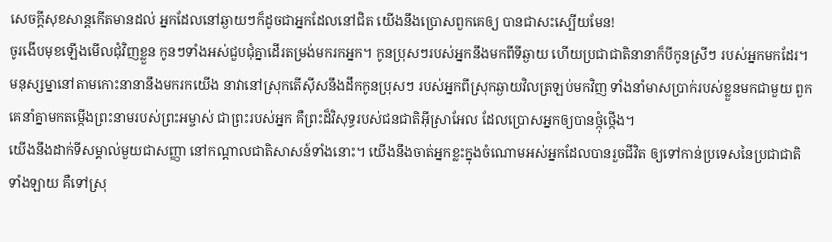សេចក្ដីសុខសាន្តកើតមានដល់ អ្នកដែលនៅឆ្ងាយៗក៏ដូចជាអ្នកដែលនៅជិត យើងនឹងប្រោសពួកគេឲ្យ បានជាសះស្បើយមែន!
ចូរងើបមុខឡើងមើលជុំវិញខ្លួន កូនៗទាំងអស់ជួបជុំគ្នាដើរតម្រង់មករកអ្នក។ កូនប្រុសៗរបស់អ្នកនឹងមកពីទីឆ្ងាយ ហើយប្រជាជាតិនានាក៏បីកូនស្រីៗ របស់អ្នកមកដែរ។
មនុស្សម្នានៅតាមកោះនានានឹងមករកយើង នាវានៅស្រុកតើស៊ីសនឹងដឹកកូនប្រុសៗ របស់អ្នកពីស្រុកឆ្ងាយវិលត្រឡប់មកវិញ ទាំងនាំមាសប្រាក់របស់ខ្លួនមកជាមួយ ពួកគេនាំគ្នាមកតម្កើងព្រះនាមរបស់ព្រះអម្ចាស់ ជាព្រះរបស់អ្នក គឺព្រះដ៏វិសុទ្ធរបស់ជនជាតិអ៊ីស្រាអែល ដែលប្រោសអ្នកឲ្យបានថ្កុំថ្កើង។
យើងនឹងដាក់ទីសម្គាល់មួយជាសញ្ញា នៅកណ្ដាលជាតិសាសន៍ទាំងនោះ។ យើងនឹងចាត់អ្នកខ្លះក្នុងចំណោមអស់អ្នកដែលបានរួចជីវិត ឲ្យទៅកាន់ប្រទេសនៃប្រជាជាតិទាំងឡាយ គឺទៅស្រុ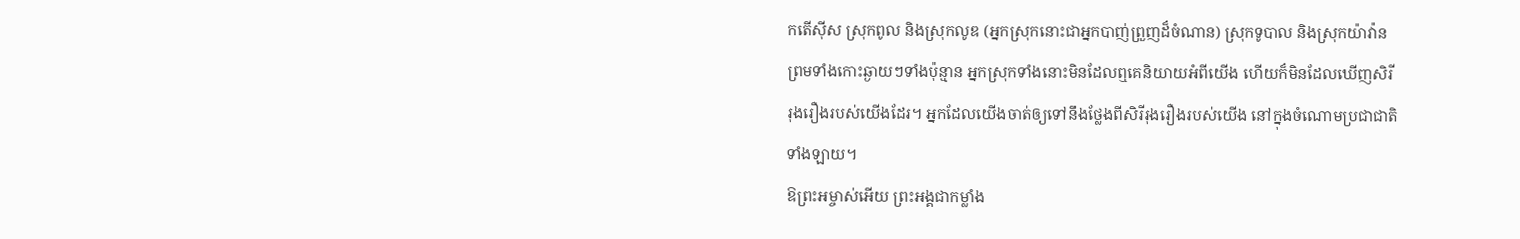កតើស៊ីស ស្រុកពូល និងស្រុកលូឌ (អ្នកស្រុកនោះជាអ្នកបាញ់ព្រួញដ៏ចំណាន) ស្រុកទូបាល និងស្រុកយ៉ាវ៉ាន ព្រមទាំងកោះឆ្ងាយៗទាំងប៉ុន្មាន អ្នកស្រុកទាំងនោះមិនដែលឮគេនិយាយអំពីយើង ហើយក៏មិនដែលឃើញសិរីរុងរឿងរបស់យើងដែរ។ អ្នកដែលយើងចាត់ឲ្យទៅនឹងថ្លែងពីសិរីរុងរឿងរបស់យើង នៅក្នុងចំណោមប្រជាជាតិទាំងឡាយ។
ឱព្រះអម្ចាស់អើយ ព្រះអង្គជាកម្លាំង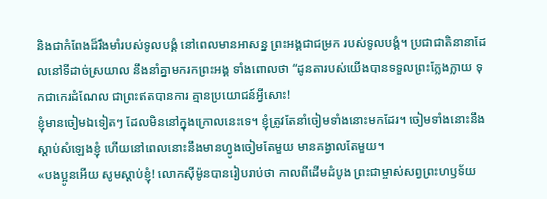និងជាកំពែងដ៏រឹងមាំរបស់ទូលបង្គំ នៅពេលមានអាសន្ន ព្រះអង្គជាជម្រក របស់ទូលបង្គំ។ ប្រជាជាតិនានាដែលនៅទីដាច់ស្រយាល នឹងនាំគ្នាមករកព្រះអង្គ ទាំងពោលថា “ដូនតារបស់យើងបានទទួលព្រះក្លែងក្លាយ ទុកជាកេរដំណែល ជាព្រះឥតបានការ គ្មានប្រយោជន៍អ្វីសោះ!
ខ្ញុំមានចៀមឯទៀតៗ ដែលមិននៅក្នុងក្រោលនេះទេ។ ខ្ញុំត្រូវតែនាំចៀមទាំងនោះមកដែរ។ ចៀមទាំងនោះនឹងស្ដាប់សំឡេងខ្ញុំ ហើយនៅពេលនោះនឹងមានហ្វូងចៀមតែមួយ មានគង្វាលតែមួយ។
«បងប្អូនអើយ សូមស្ដាប់ខ្ញុំ! លោកស៊ីម៉ូនបានរៀបរាប់ថា កាលពីដើមដំបូង ព្រះជាម្ចាស់សព្វព្រះហឫទ័យ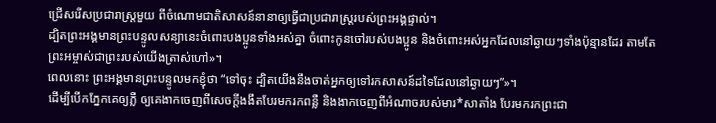ជ្រើសរើសប្រជារាស្ដ្រមួយ ពីចំណោមជាតិសាសន៍នានាឲ្យធ្វើជាប្រជារាស្ដ្ររបស់ព្រះអង្គផ្ទាល់។
ដ្បិតព្រះអង្គមានព្រះបន្ទូលសន្យានេះចំពោះបងប្អូនទាំងអស់គ្នា ចំពោះកូនចៅរបស់បងប្អូន និងចំពោះអស់អ្នកដែលនៅឆ្ងាយៗទាំងប៉ុន្មានដែរ តាមតែព្រះអម្ចាស់ជាព្រះរបស់យើងត្រាស់ហៅ»។
ពេលនោះ ព្រះអង្គមានព្រះបន្ទូលមកខ្ញុំថា “ទៅចុះ ដ្បិតយើងនឹងចាត់អ្នកឲ្យទៅរកសាសន៍ដទៃដែលនៅឆ្ងាយៗ”»។
ដើម្បីបើកភ្នែកគេឲ្យភ្លឺ ឲ្យគេងាកចេញពីសេចក្ដីងងឹតបែរមករកពន្លឺ និងងាកចេញពីអំណាចរបស់មារ*សាតាំង បែរមករកព្រះជា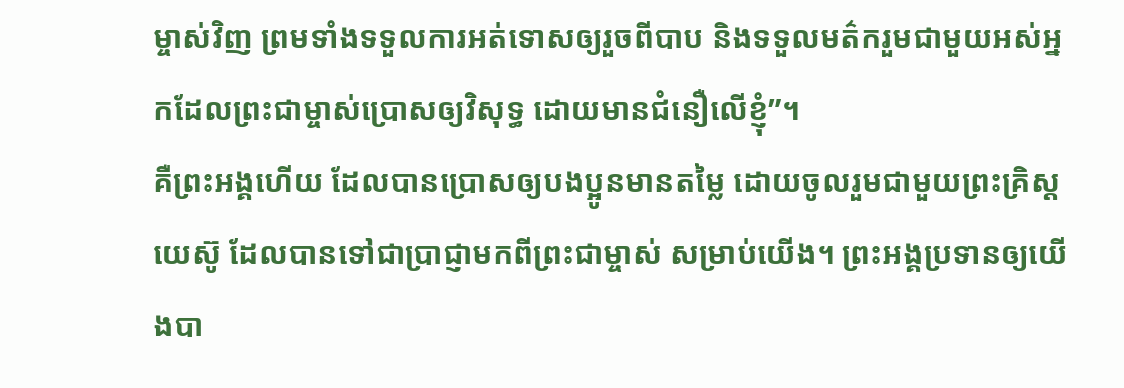ម្ចាស់វិញ ព្រមទាំងទទួលការអត់ទោសឲ្យរួចពីបាប និងទទួលមត៌ករួមជាមួយអស់អ្នកដែលព្រះជាម្ចាស់ប្រោសឲ្យវិសុទ្ធ ដោយមានជំនឿលើខ្ញុំ”។
គឺព្រះអង្គហើយ ដែលបានប្រោសឲ្យបងប្អូនមានតម្លៃ ដោយចូលរួមជាមួយព្រះគ្រិស្តយេស៊ូ ដែលបានទៅជាប្រាជ្ញាមកពីព្រះជាម្ចាស់ សម្រាប់យើង។ ព្រះអង្គប្រទានឲ្យយើងបា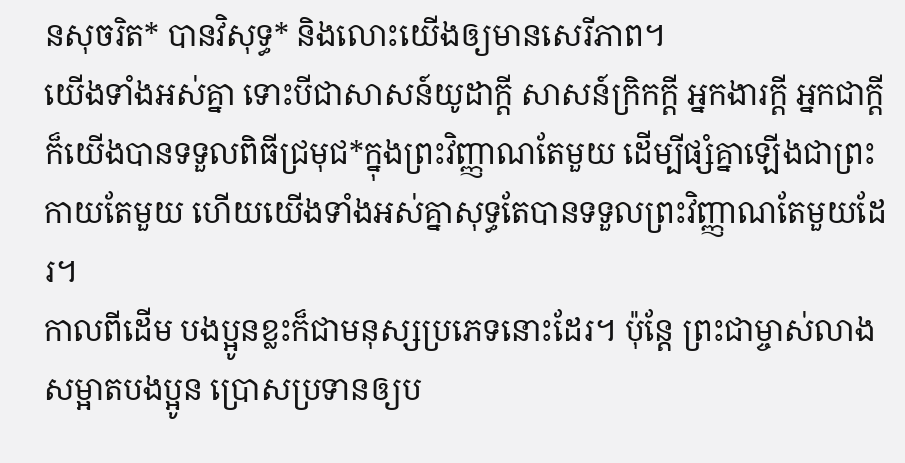នសុចរិត* បានវិសុទ្ធ* និងលោះយើងឲ្យមានសេរីភាព។
យើងទាំងអស់គ្នា ទោះបីជាសាសន៍យូដាក្ដី សាសន៍ក្រិកក្ដី អ្នកងារក្ដី អ្នកជាក្ដី ក៏យើងបានទទួលពិធីជ្រមុជ*ក្នុងព្រះវិញ្ញាណតែមួយ ដើម្បីផ្សំគ្នាឡើងជាព្រះកាយតែមួយ ហើយយើងទាំងអស់គ្នាសុទ្ធតែបានទទួលព្រះវិញ្ញាណតែមួយដែរ។
កាលពីដើម បងប្អូនខ្លះក៏ជាមនុស្សប្រភេទនោះដែរ។ ប៉ុន្តែ ព្រះជាម្ចាស់លាងសម្អាតបងប្អូន ប្រោសប្រទានឲ្យប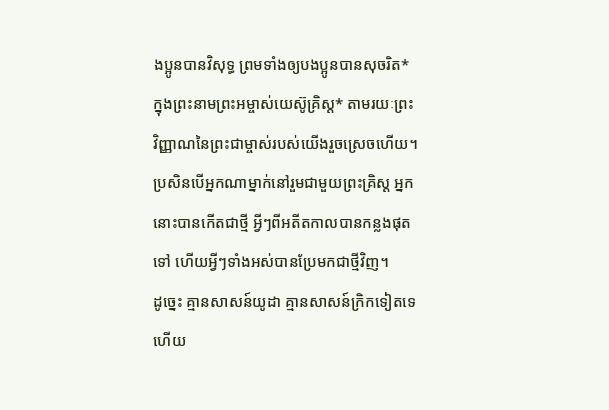ងប្អូនបានវិសុទ្ធ ព្រមទាំងឲ្យបងប្អូនបានសុចរិត* ក្នុងព្រះនាមព្រះអម្ចាស់យេស៊ូគ្រិស្ត* តាមរយៈព្រះវិញ្ញាណនៃព្រះជាម្ចាស់របស់យើងរួចស្រេចហើយ។
ប្រសិនបើអ្នកណាម្នាក់នៅរួមជាមួយព្រះគ្រិស្ត អ្នកនោះបានកើតជាថ្មី អ្វីៗពីអតីតកាលបានកន្លងផុតទៅ ហើយអ្វីៗទាំងអស់បានប្រែមកជាថ្មីវិញ។
ដូច្នេះ គ្មានសាសន៍យូដា គ្មានសាសន៍ក្រិកទៀតទេ ហើយ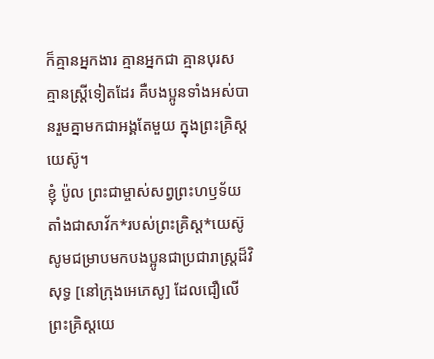ក៏គ្មានអ្នកងារ គ្មានអ្នកជា គ្មានបុរស គ្មានស្ត្រីទៀតដែរ គឺបងប្អូនទាំងអស់បានរួមគ្នាមកជាអង្គតែមួយ ក្នុងព្រះគ្រិស្តយេស៊ូ។
ខ្ញុំ ប៉ូល ព្រះជាម្ចាស់សព្វព្រះហឫទ័យតាំងជាសាវ័ក*របស់ព្រះគ្រិស្ត*យេស៊ូ សូមជម្រាបមកបងប្អូនជាប្រជារាស្ដ្រដ៏វិសុទ្ធ [នៅក្រុងអេភេសូ] ដែលជឿលើព្រះគ្រិស្តយេ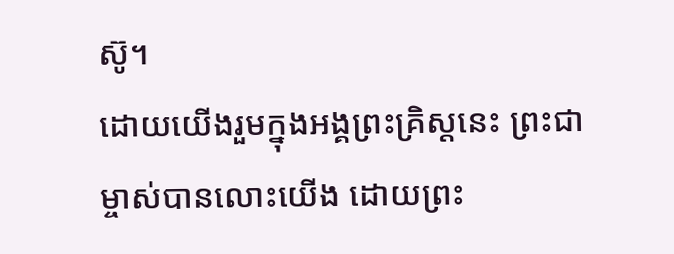ស៊ូ។
ដោយយើងរួមក្នុងអង្គព្រះគ្រិស្តនេះ ព្រះជាម្ចាស់បានលោះយើង ដោយព្រះ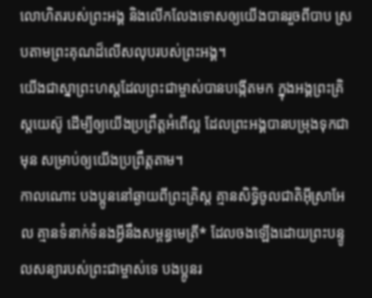លោហិតរបស់ព្រះអង្គ និងលើកលែងទោសឲ្យយើងបានរួចពីបាប ស្របតាមព្រះគុណដ៏លើសលុបរបស់ព្រះអង្គ។
យើងជាស្នាព្រះហស្ដដែលព្រះជាម្ចាស់បានបង្កើតមក ក្នុងអង្គព្រះគ្រិស្តយេស៊ូ ដើម្បីឲ្យយើងប្រព្រឹត្តអំពើល្អ ដែលព្រះអង្គបានបម្រុងទុកជាមុន សម្រាប់ឲ្យយើងប្រព្រឹត្តតាម។
កាលណោះ បងប្អូននៅឆ្ងាយពីព្រះគ្រិស្ត គ្មានសិទ្ធិចូលជាតិអ៊ីស្រាអែល គ្មានទំនាក់ទំនងអ្វីនឹងសម្ពន្ធមេត្រី* ដែលចងឡើងដោយព្រះបន្ទូលសន្យារបស់ព្រះជាម្ចាស់ទេ បងប្អូនរ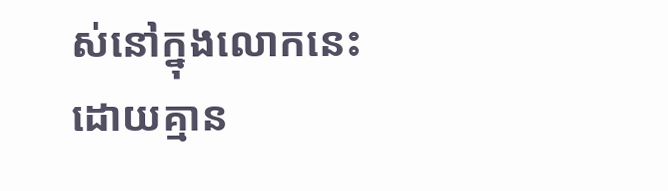ស់នៅក្នុងលោកនេះ ដោយគ្មាន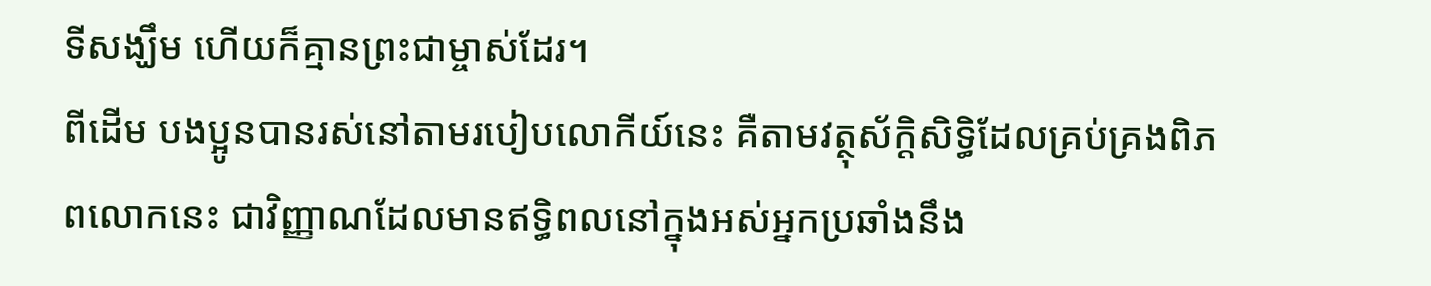ទីសង្ឃឹម ហើយក៏គ្មានព្រះជាម្ចាស់ដែរ។
ពីដើម បងប្អូនបានរស់នៅតាមរបៀបលោកីយ៍នេះ គឺតាមវត្ថុស័ក្តិសិទ្ធិដែលគ្រប់គ្រងពិភពលោកនេះ ជាវិញ្ញាណដែលមានឥទ្ធិពលនៅក្នុងអស់អ្នកប្រឆាំងនឹង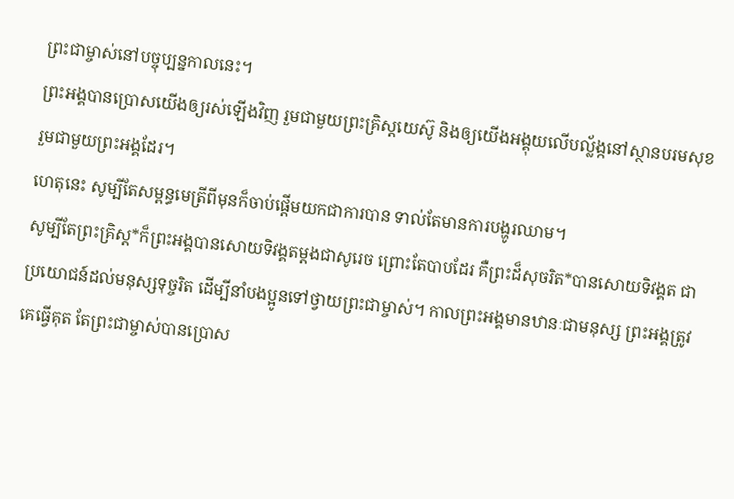ព្រះជាម្ចាស់នៅបច្ចុប្បន្នកាលនេះ។
ព្រះអង្គបានប្រោសយើងឲ្យរស់ឡើងវិញ រួមជាមួយព្រះគ្រិស្តយេស៊ូ និងឲ្យយើងអង្គុយលើបល្ល័ង្កនៅស្ថានបរមសុខ រួមជាមួយព្រះអង្គដែរ។
ហេតុនេះ សូម្បីតែសម្ពន្ធមេត្រីពីមុនក៏ចាប់ផ្ដើមយកជាការបាន ទាល់តែមានការបង្ហូរឈាម។
សូម្បីតែព្រះគ្រិស្ត*ក៏ព្រះអង្គបានសោយទិវង្គតម្ដងជាសូរេច ព្រោះតែបាបដែរ គឺព្រះដ៏សុចរិត*បានសោយទិវង្គត ជាប្រយោជន៍ដល់មនុស្សទុច្ចរិត ដើម្បីនាំបងប្អូនទៅថ្វាយព្រះជាម្ចាស់។ កាលព្រះអង្គមានឋានៈជាមនុស្ស ព្រះអង្គត្រូវគេធ្វើគុត តែព្រះជាម្ចាស់បានប្រោស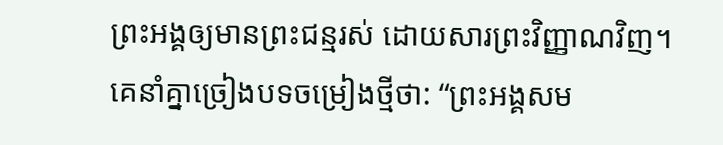ព្រះអង្គឲ្យមានព្រះជន្មរស់ ដោយសារព្រះវិញ្ញាណវិញ។
គេនាំគ្នាច្រៀងបទចម្រៀងថ្មីថា: “ព្រះអង្គសម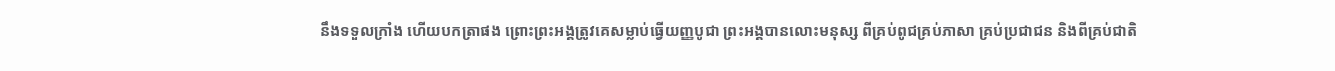នឹងទទួលក្រាំង ហើយបកត្រាផង ព្រោះព្រះអង្គត្រូវគេសម្លាប់ធ្វើយញ្ញបូជា ព្រះអង្គបានលោះមនុស្ស ពីគ្រប់ពូជគ្រប់ភាសា គ្រប់ប្រជាជន និងពីគ្រប់ជាតិ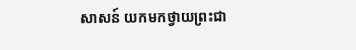សាសន៍ យកមកថ្វាយព្រះជា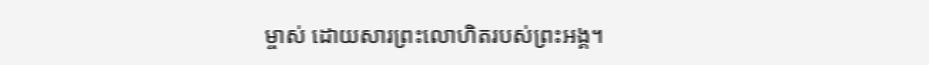ម្ចាស់ ដោយសារព្រះលោហិតរបស់ព្រះអង្គ។